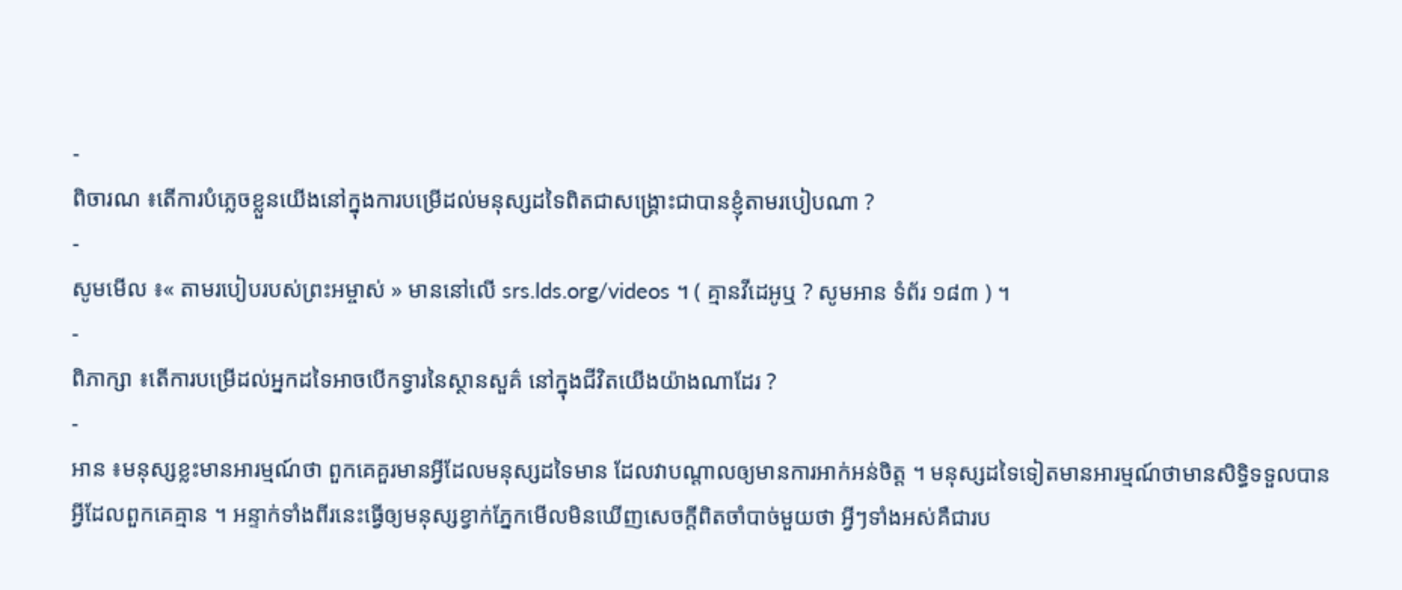-
ពិចារណ ៖តើការបំភ្លេចខ្លួនយើងនៅក្នុងការបម្រើដល់មនុស្សដទៃពិតជាសង្គ្រោះជាបានខ្ញុំតាមរបៀបណា ?
-
សូមមើល ៖« តាមរបៀបរបស់ព្រះអម្ចាស់ » មាននៅលើ srs.lds.org/videos ។ ( គ្មានវីដេអូឬ ? សូមអាន ទំព័រ ១៨៣ ) ។
-
ពិភាក្សា ៖តើការបម្រើដល់អ្នកដទៃអាចបើកទ្វារនៃស្ថានសួគ៌ នៅក្នុងជីវិតយើងយ៉ាងណាដែរ ?
-
អាន ៖មនុស្សខ្លះមានអារម្មណ៍ថា ពួកគេគួរមានអ្វីដែលមនុស្សដទៃមាន ដែលវាបណ្ដាលឲ្យមានការអាក់អន់ចិត្ត ។ មនុស្សដទៃទៀតមានអារម្មណ៍ថាមានសិទ្ធិទទួលបានអ្វីដែលពួកគេគ្មាន ។ អន្ទាក់ទាំងពីរនេះធ្វើឲ្យមនុស្សខ្វាក់ភ្នែកមើលមិនឃើញសេចក្ដីពិតចាំបាច់មួយថា អ្វីៗទាំងអស់គឺជារប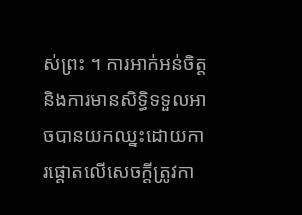ស់ព្រះ ។ ការអាក់អន់ចិត្ត និងការមានសិទ្ធិទទួលអាចបានយកឈ្នះដោយការផ្ដោតលើសេចក្ដីត្រូវកា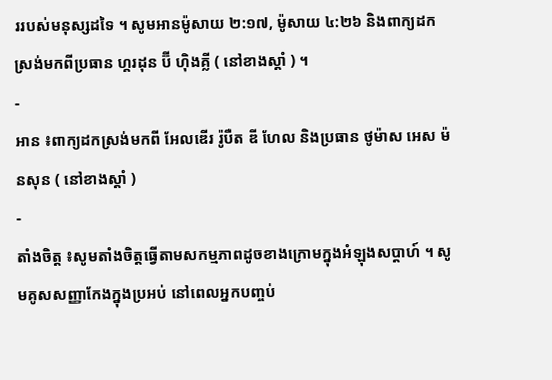ររបស់មនុស្សដទៃ ។ សូមអានម៉ូសាយ ២:១៧, ម៉ូសាយ ៤:២៦ និងពាក្យដកស្រង់មកពីប្រធាន ហ្គរដុន ប៊ី ហ៊ិងគ្លី ( នៅខាងស្ដាំ ) ។
-
អាន ៖ពាក្យដកស្រង់មកពី អែលឌើរ រ៉ូបឺត ឌី ហែល និងប្រធាន ថូម៉ាស អេស ម៉នសុន ( នៅខាងស្ដាំ )
-
តាំងចិត្ត ៖សូមតាំងចិត្តធ្វើតាមសកម្មភាពដូចខាងក្រោមក្នុងអំឡុងសប្ដាហ៍ ។ សូមគូសសញ្ញាកែងក្នុងប្រអប់ នៅពេលអ្នកបញ្ចប់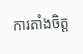ការតាំងចិត្ត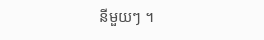នីមួយៗ ។